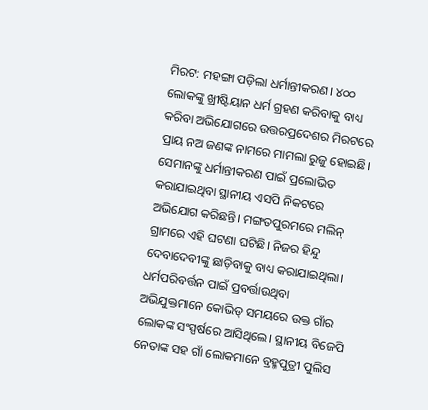ମିରଟ: ମହଙ୍ଗା ପଡ଼ିଲା ଧର୍ମାନ୍ତୀକରଣ। ୪୦୦ ଲୋକଙ୍କୁ ଖ୍ରୀଷ୍ଟିୟାନ ଧର୍ମ ଗ୍ରହଣ କରିବାକୁ ବାଧ୍ୟ କରିବା ଅଭିଯୋଗରେ ଉତ୍ତରପ୍ରଦେଶର ମିରଟରେ ପ୍ରାୟ ନଅ ଜଣଙ୍କ ନାମରେ ମାମଲା ରୁଜୁ ହୋଇଛି। ସେମାନଙ୍କୁ ଧର୍ମାନ୍ତୀକରଣ ପାଇଁ ପ୍ରଲୋଭିତ କରାଯାଇଥିବା ସ୍ଥାନୀୟ ଏସପି ନିକଟରେ ଅଭିଯୋଗ କରିଛନ୍ତି। ମଙ୍ଗତପୁରମରେ ମଲିନ୍ ଗ୍ରାମରେ ଏହି ଘଟଣା ଘଟିଛି। ନିଜର ହିନ୍ଦୁ ଦେବାଦେବୀଙ୍କୁ ଛାଡ଼ିବାକୁ ବାଧ୍ୟ କରାଯାଇଥିଲା। ଧର୍ମପରିବର୍ତ୍ତନ ପାଇଁ ପ୍ରବର୍ତ୍ତାଉଥିବା ଅଭିଯୁକ୍ତମାନେ କୋଭିଡ୍ ସମୟରେ ଉକ୍ତ ଗାଁର ଲୋକଙ୍କ ସଂସ୍ପର୍ଷରେ ଆସିଥିଲେ। ସ୍ଥାନୀୟ ବିଜେପି ନେତାଙ୍କ ସହ ଗାଁ ଲୋକମାନେ ବ୍ରହ୍ମପୁତ୍ରୀ ପୁଲିସ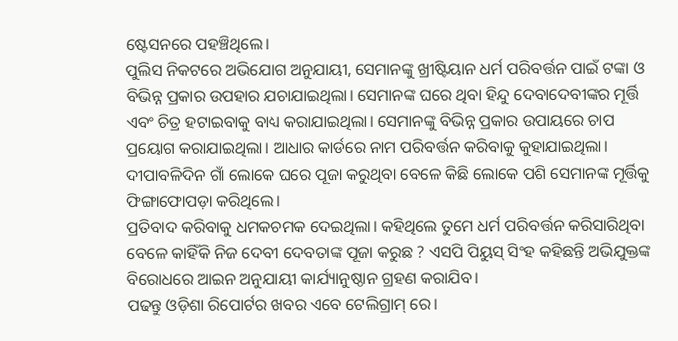ଷ୍ଟେସନରେ ପହଞ୍ଚିଥିଲେ।
ପୁଲିସ ନିକଟରେ ଅଭିଯୋଗ ଅନୁଯାୟୀ, ସେମାନଙ୍କୁ ଖ୍ରୀଷ୍ଟିୟାନ ଧର୍ମ ପରିବର୍ତ୍ତନ ପାଇଁ ଟଙ୍କା ଓ ବିଭିନ୍ନ ପ୍ରକାର ଉପହାର ଯଚାଯାଇଥିଲା। ସେମାନଙ୍କ ଘରେ ଥିବା ହିନ୍ଦୁ ଦେବାଦେବୀଙ୍କର ମୂର୍ତ୍ତି ଏବଂ ଚିତ୍ର ହଟାଇବାକୁ ବାଧ୍ୟ କରାଯାଇଥିଲା। ସେମାନଙ୍କୁ ବିଭିନ୍ନ ପ୍ରକାର ଉପାୟରେ ଚାପ ପ୍ରୟୋଗ କରାଯାଇଥିଲା। ଆଧାର କାର୍ଡରେ ନାମ ପରିବର୍ତ୍ତନ କରିବାକୁ କୁହାଯାଇଥିଲା। ଦୀପାବଳିଦିନ ଗାଁ ଲୋକେ ଘରେ ପୂଜା କରୁଥିବା ବେଳେ କିଛି ଲୋକେ ପଶି ସେମାନଙ୍କ ମୂର୍ତ୍ତିକୁ ଫିଙ୍ଗାଫୋପଡ଼ା କରିଥିଲେ।
ପ୍ରତିବାଦ କରିବାକୁ ଧମକଚମକ ଦେଇଥିଲା। କହିଥିଲେ ତୁମେ ଧର୍ମ ପରିବର୍ତ୍ତନ କରିସାରିଥିବା ବେଳେ କାହିଁକି ନିଜ ଦେବୀ ଦେବତାଙ୍କ ପୂଜା କରୁଛ ? ଏସପି ପିୟୁସ୍ ସିଂହ କହିଛନ୍ତି ଅଭିଯୁକ୍ତଙ୍କ ବିରୋଧରେ ଆଇନ ଅନୁଯାୟୀ କାର୍ଯ୍ୟାନୁଷ୍ଠାନ ଗ୍ରହଣ କରାଯିବ।
ପଢନ୍ତୁ ଓଡ଼ିଶା ରିପୋର୍ଟର ଖବର ଏବେ ଟେଲିଗ୍ରାମ୍ ରେ।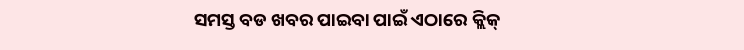ସମସ୍ତ ବଡ ଖବର ପାଇବା ପାଇଁ ଏଠାରେ କ୍ଲିକ୍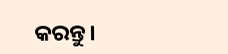କରନ୍ତୁ।